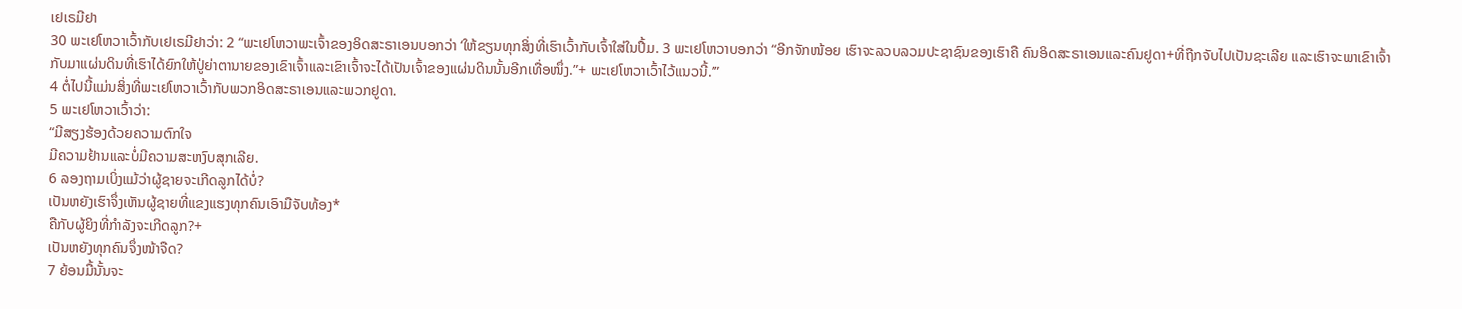ເຢເຣມີຢາ
30 ພະເຢໂຫວາເວົ້າກັບເຢເຣມີຢາວ່າ: 2 “ພະເຢໂຫວາພະເຈົ້າຂອງອິດສະຣາເອນບອກວ່າ ‘ໃຫ້ຂຽນທຸກສິ່ງທີ່ເຮົາເວົ້າກັບເຈົ້າໃສ່ໃນປຶ້ມ. 3 ພະເຢໂຫວາບອກວ່າ “ອີກຈັກໜ້ອຍ ເຮົາຈະລວບລວມປະຊາຊົນຂອງເຮົາຄື ຄົນອິດສະຣາເອນແລະຄົນຢູດາ+ທີ່ຖືກຈັບໄປເປັນຊະເລີຍ ແລະເຮົາຈະພາເຂົາເຈົ້າກັບມາແຜ່ນດິນທີ່ເຮົາໄດ້ຍົກໃຫ້ປູ່ຍ່າຕານາຍຂອງເຂົາເຈົ້າແລະເຂົາເຈົ້າຈະໄດ້ເປັນເຈົ້າຂອງແຜ່ນດິນນັ້ນອີກເທື່ອໜຶ່ງ.”+ ພະເຢໂຫວາເວົ້າໄວ້ແນວນີ້.’”
4 ຕໍ່ໄປນີ້ແມ່ນສິ່ງທີ່ພະເຢໂຫວາເວົ້າກັບພວກອິດສະຣາເອນແລະພວກຢູດາ.
5 ພະເຢໂຫວາເວົ້າວ່າ:
“ມີສຽງຮ້ອງດ້ວຍຄວາມຕົກໃຈ
ມີຄວາມຢ້ານແລະບໍ່ມີຄວາມສະຫງົບສຸກເລີຍ.
6 ລອງຖາມເບິ່ງແມ້ວ່າຜູ້ຊາຍຈະເກີດລູກໄດ້ບໍ່?
ເປັນຫຍັງເຮົາຈຶ່ງເຫັນຜູ້ຊາຍທີ່ແຂງແຮງທຸກຄົນເອົາມືຈັບທ້ອງ*
ຄືກັບຜູ້ຍິງທີ່ກຳລັງຈະເກີດລູກ?+
ເປັນຫຍັງທຸກຄົນຈຶ່ງໜ້າຈືດ?
7 ຍ້ອນມື້ນັ້ນຈະ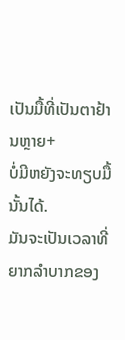ເປັນມື້ທີ່ເປັນຕາຢ້ານຫຼາຍ+
ບໍ່ມີຫຍັງຈະທຽບມື້ນັ້ນໄດ້.
ມັນຈະເປັນເວລາທີ່ຍາກລຳບາກຂອງ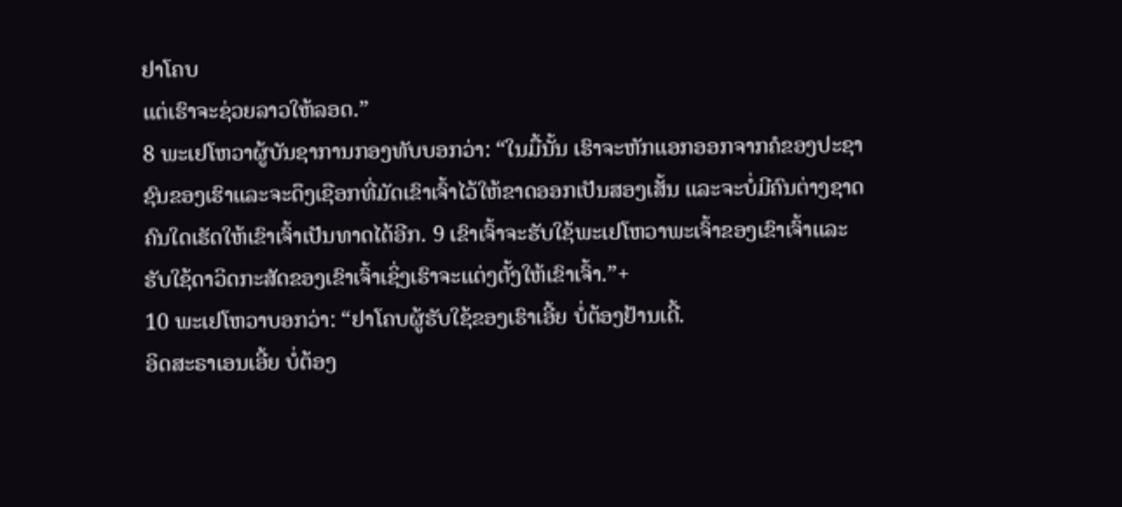ຢາໂຄບ
ແຕ່ເຮົາຈະຊ່ວຍລາວໃຫ້ລອດ.”
8 ພະເຢໂຫວາຜູ້ບັນຊາການກອງທັບບອກວ່າ: “ໃນມື້ນັ້ນ ເຮົາຈະຫັກແອກອອກຈາກຄໍຂອງປະຊາຊົນຂອງເຮົາແລະຈະດຶງເຊືອກທີ່ມັດເຂົາເຈົ້າໄວ້ໃຫ້ຂາດອອກເປັນສອງເສັ້ນ ແລະຈະບໍ່ມີຄົນຕ່າງຊາດຄົນໃດເຮັດໃຫ້ເຂົາເຈົ້າເປັນທາດໄດ້ອີກ. 9 ເຂົາເຈົ້າຈະຮັບໃຊ້ພະເຢໂຫວາພະເຈົ້າຂອງເຂົາເຈົ້າແລະຮັບໃຊ້ດາວິດກະສັດຂອງເຂົາເຈົ້າເຊິ່ງເຮົາຈະແຕ່ງຕັ້ງໃຫ້ເຂົາເຈົ້າ.”+
10 ພະເຢໂຫວາບອກວ່າ: “ຢາໂຄບຜູ້ຮັບໃຊ້ຂອງເຮົາເອີ້ຍ ບໍ່ຕ້ອງຢ້ານເດີ້.
ອິດສະຣາເອນເອີ້ຍ ບໍ່ຕ້ອງ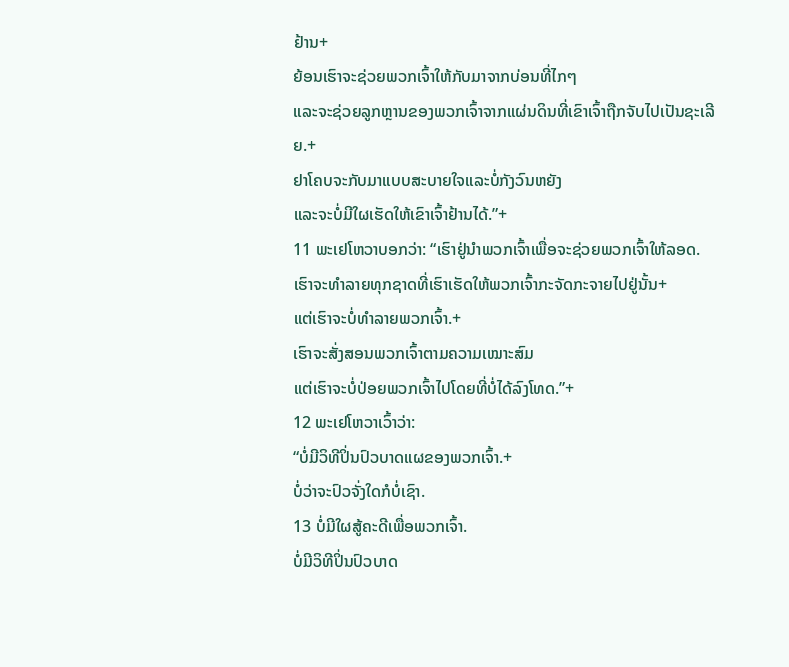ຢ້ານ+
ຍ້ອນເຮົາຈະຊ່ວຍພວກເຈົ້າໃຫ້ກັບມາຈາກບ່ອນທີ່ໄກໆ
ແລະຈະຊ່ວຍລູກຫຼານຂອງພວກເຈົ້າຈາກແຜ່ນດິນທີ່ເຂົາເຈົ້າຖືກຈັບໄປເປັນຊະເລີຍ.+
ຢາໂຄບຈະກັບມາແບບສະບາຍໃຈແລະບໍ່ກັງວົນຫຍັງ
ແລະຈະບໍ່ມີໃຜເຮັດໃຫ້ເຂົາເຈົ້າຢ້ານໄດ້.”+
11 ພະເຢໂຫວາບອກວ່າ: “ເຮົາຢູ່ນຳພວກເຈົ້າເພື່ອຈະຊ່ວຍພວກເຈົ້າໃຫ້ລອດ.
ເຮົາຈະທຳລາຍທຸກຊາດທີ່ເຮົາເຮັດໃຫ້ພວກເຈົ້າກະຈັດກະຈາຍໄປຢູ່ນັ້ນ+
ແຕ່ເຮົາຈະບໍ່ທຳລາຍພວກເຈົ້າ.+
ເຮົາຈະສັ່ງສອນພວກເຈົ້າຕາມຄວາມເໝາະສົມ
ແຕ່ເຮົາຈະບໍ່ປ່ອຍພວກເຈົ້າໄປໂດຍທີ່ບໍ່ໄດ້ລົງໂທດ.”+
12 ພະເຢໂຫວາເວົ້າວ່າ:
“ບໍ່ມີວິທີປິ່ນປົວບາດແຜຂອງພວກເຈົ້າ.+
ບໍ່ວ່າຈະປົວຈັ່ງໃດກໍບໍ່ເຊົາ.
13 ບໍ່ມີໃຜສູ້ຄະດີເພື່ອພວກເຈົ້າ.
ບໍ່ມີວິທີປິ່ນປົວບາດ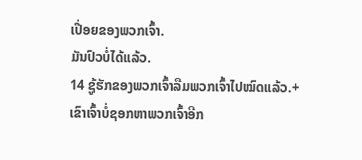ເປື່ອຍຂອງພວກເຈົ້າ.
ມັນປົວບໍ່ໄດ້ແລ້ວ.
14 ຊູ້ຮັກຂອງພວກເຈົ້າລືມພວກເຈົ້າໄປໝົດແລ້ວ.+
ເຂົາເຈົ້າບໍ່ຊອກຫາພວກເຈົ້າອີກ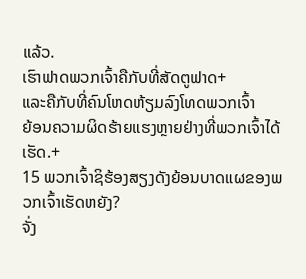ແລ້ວ.
ເຮົາຟາດພວກເຈົ້າຄືກັບທີ່ສັດຕູຟາດ+
ແລະຄືກັບທີ່ຄົນໂຫດຫ້ຽມລົງໂທດພວກເຈົ້າ
ຍ້ອນຄວາມຜິດຮ້າຍແຮງຫຼາຍຢ່າງທີ່ພວກເຈົ້າໄດ້ເຮັດ.+
15 ພວກເຈົ້າຊິຮ້ອງສຽງດັງຍ້ອນບາດແຜຂອງພວກເຈົ້າເຮັດຫຍັງ?
ຈັ່ງ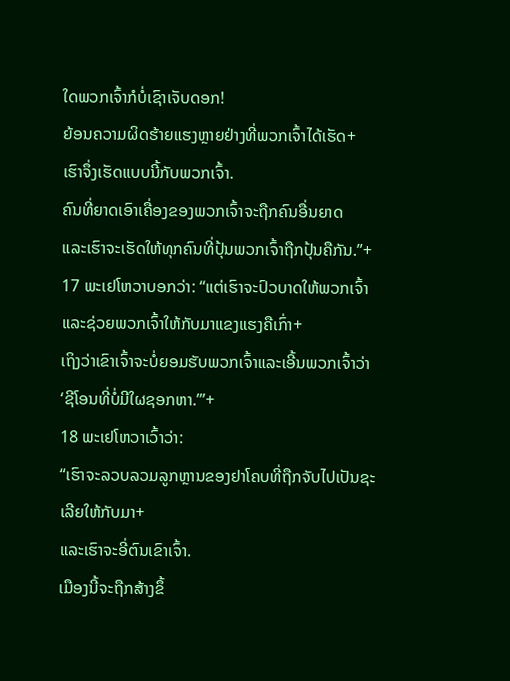ໃດພວກເຈົ້າກໍບໍ່ເຊົາເຈັບດອກ!
ຍ້ອນຄວາມຜິດຮ້າຍແຮງຫຼາຍຢ່າງທີ່ພວກເຈົ້າໄດ້ເຮັດ+
ເຮົາຈຶ່ງເຮັດແບບນີ້ກັບພວກເຈົ້າ.
ຄົນທີ່ຍາດເອົາເຄື່ອງຂອງພວກເຈົ້າຈະຖືກຄົນອື່ນຍາດ
ແລະເຮົາຈະເຮັດໃຫ້ທຸກຄົນທີ່ປຸ້ນພວກເຈົ້າຖືກປຸ້ນຄືກັນ.”+
17 ພະເຢໂຫວາບອກວ່າ: “ແຕ່ເຮົາຈະປົວບາດໃຫ້ພວກເຈົ້າແລະຊ່ວຍພວກເຈົ້າໃຫ້ກັບມາແຂງແຮງຄືເກົ່າ+
ເຖິງວ່າເຂົາເຈົ້າຈະບໍ່ຍອມຮັບພວກເຈົ້າແລະເອີ້ນພວກເຈົ້າວ່າ
‘ຊີໂອນທີ່ບໍ່ມີໃຜຊອກຫາ.’”+
18 ພະເຢໂຫວາເວົ້າວ່າ:
“ເຮົາຈະລວບລວມລູກຫຼານຂອງຢາໂຄບທີ່ຖືກຈັບໄປເປັນຊະເລີຍໃຫ້ກັບມາ+
ແລະເຮົາຈະອີ່ຕົນເຂົາເຈົ້າ.
ເມືອງນີ້ຈະຖືກສ້າງຂຶ້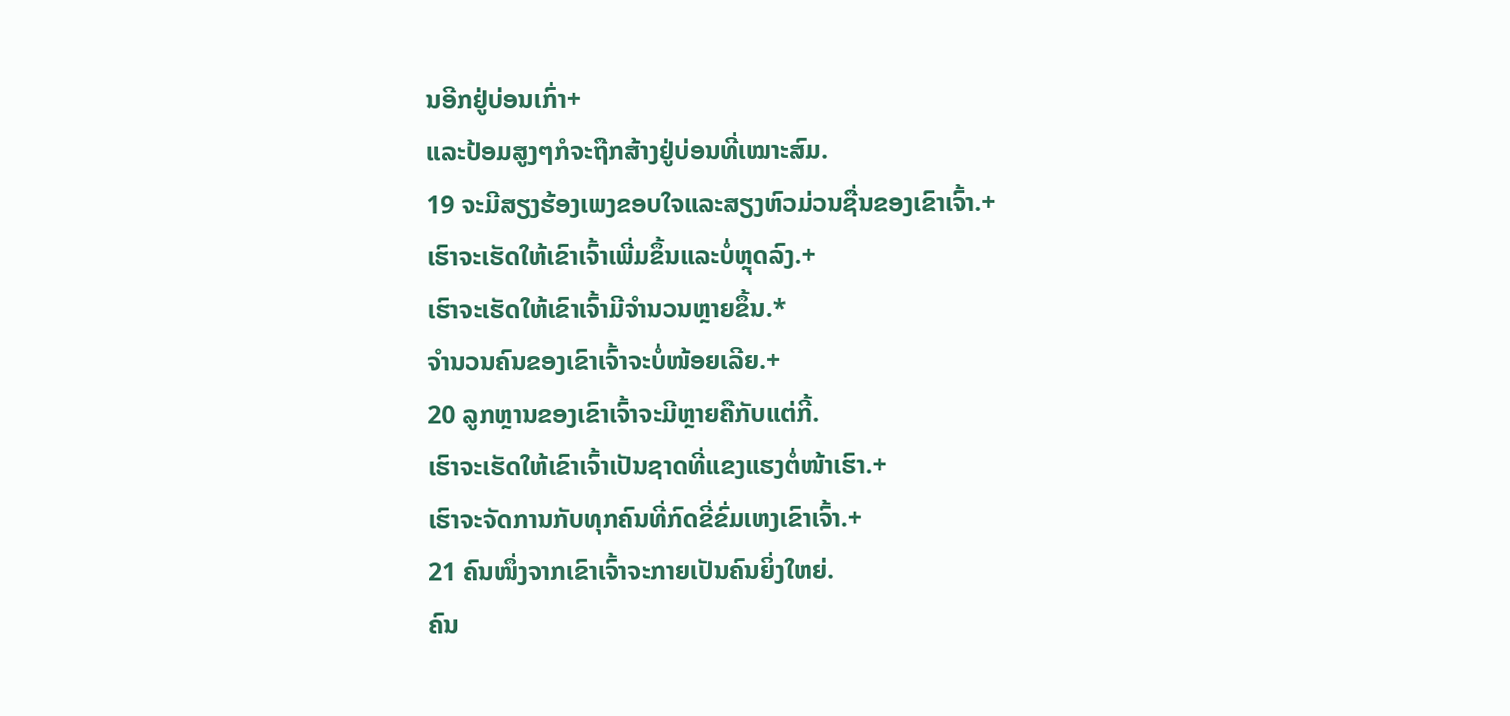ນອີກຢູ່ບ່ອນເກົ່າ+
ແລະປ້ອມສູງໆກໍຈະຖືກສ້າງຢູ່ບ່ອນທີ່ເໝາະສົມ.
19 ຈະມີສຽງຮ້ອງເພງຂອບໃຈແລະສຽງຫົວມ່ວນຊື່ນຂອງເຂົາເຈົ້າ.+
ເຮົາຈະເຮັດໃຫ້ເຂົາເຈົ້າເພີ່ມຂຶ້ນແລະບໍ່ຫຼຸດລົງ.+
ເຮົາຈະເຮັດໃຫ້ເຂົາເຈົ້າມີຈຳນວນຫຼາຍຂຶ້ນ.*
ຈຳນວນຄົນຂອງເຂົາເຈົ້າຈະບໍ່ໜ້ອຍເລີຍ.+
20 ລູກຫຼານຂອງເຂົາເຈົ້າຈະມີຫຼາຍຄືກັບແຕ່ກີ້.
ເຮົາຈະເຮັດໃຫ້ເຂົາເຈົ້າເປັນຊາດທີ່ແຂງແຮງຕໍ່ໜ້າເຮົາ.+
ເຮົາຈະຈັດການກັບທຸກຄົນທີ່ກົດຂີ່ຂົ່ມເຫງເຂົາເຈົ້າ.+
21 ຄົນໜຶ່ງຈາກເຂົາເຈົ້າຈະກາຍເປັນຄົນຍິ່ງໃຫຍ່.
ຄົນ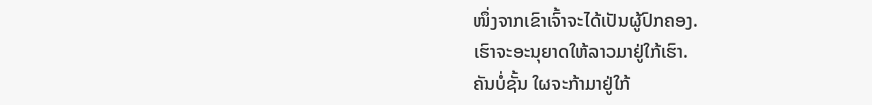ໜຶ່ງຈາກເຂົາເຈົ້າຈະໄດ້ເປັນຜູ້ປົກຄອງ.
ເຮົາຈະອະນຸຍາດໃຫ້ລາວມາຢູ່ໃກ້ເຮົາ.
ຄັນບໍ່ຊັ້ນ ໃຜຈະກ້າມາຢູ່ໃກ້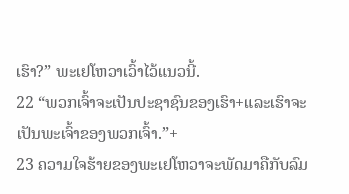ເຮົາ?” ພະເຢໂຫວາເວົ້າໄວ້ແນວນີ້.
22 “ພວກເຈົ້າຈະເປັນປະຊາຊົນຂອງເຮົາ+ແລະເຮົາຈະເປັນພະເຈົ້າຂອງພວກເຈົ້າ.”+
23 ຄວາມໃຈຮ້າຍຂອງພະເຢໂຫວາຈະພັດມາຄືກັບລົມ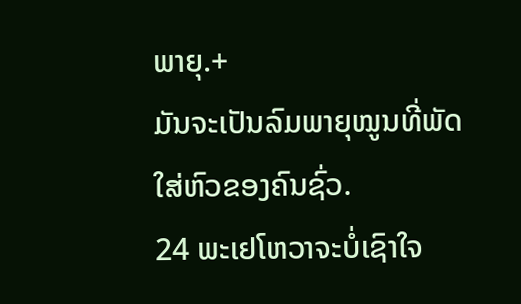ພາຍຸ.+
ມັນຈະເປັນລົມພາຍຸໝູນທີ່ພັດໃສ່ຫົວຂອງຄົນຊົ່ວ.
24 ພະເຢໂຫວາຈະບໍ່ເຊົາໃຈ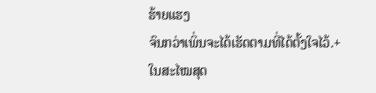ຮ້າຍແຮງ
ຈົນກວ່າເພິ່ນຈະໄດ້ເຮັດຕາມທີ່ໄດ້ຕັ້ງໃຈໄວ້.+
ໃນສະໄໝສຸດ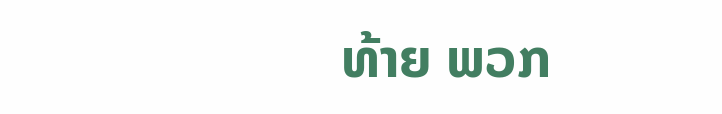ທ້າຍ ພວກ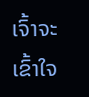ເຈົ້າຈະເຂົ້າໃຈ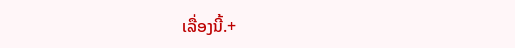ເລື່ອງນີ້.+